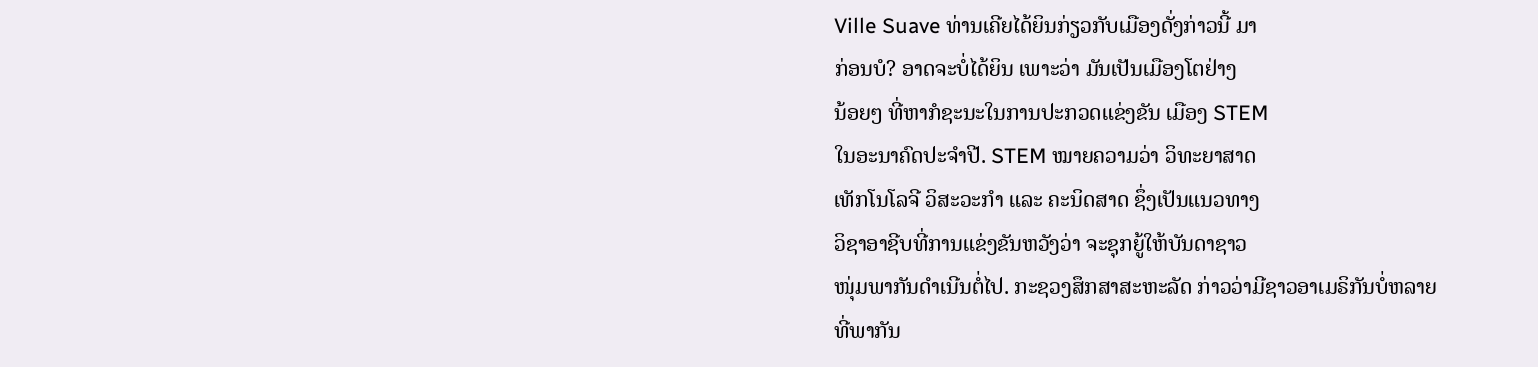Ville Suave ທ່ານເຄີຍໄດ້ຍິນກ່ຽວກັບເມືອງດັ່ງກ່າວນີ້ ມາ
ກ່ອນບໍ? ອາດຈະບໍ່ໄດ້ຍິນ ເພາະວ່າ ມັນເປັນເມືອງໂຕຢ່າງ
ນ້ອຍໆ ທີ່ຫາກໍຊະນະໃນການປະກວດແຂ່ງຂັນ ເມືອງ STEM
ໃນອະນາຄົດປະຈຳປີ. STEM ໝາຍຄວາມວ່າ ວິທະຍາສາດ
ເທັກໂນໂລຈີ ວິສະວະກຳ ແລະ ຄະນິດສາດ ຊຶ່ງເປັນແນວທາງ
ວິຊາອາຊີບທີ່ການແຂ່ງຂັນຫວັງວ່າ ຈະຊຸກຍູ້ໃຫ້ບັນດາຊາວ
ໜຸ່ມພາກັນດຳເນີນຕໍ່ໄປ. ກະຊວງສຶກສາສະຫະລັດ ກ່າວວ່າມີຊາວອາເມຣິກັນບໍ່ຫລາຍ
ທີ່ພາກັນ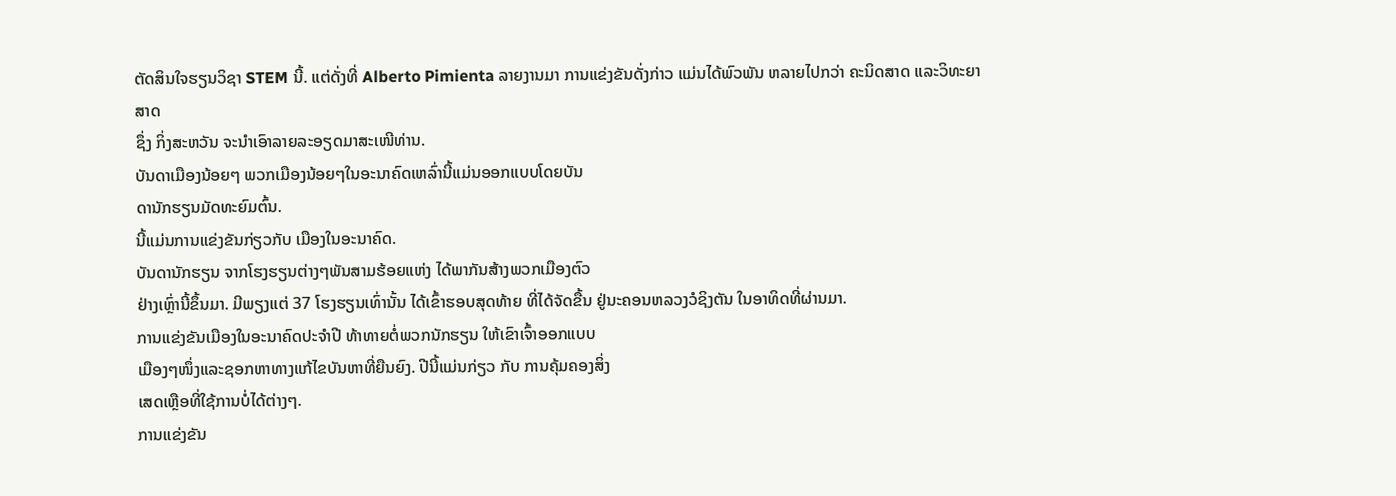ຕັດສິນໃຈຮຽນວິຊາ STEM ນີ້. ແຕ່ດັ່ງທີ່ Alberto Pimienta ລາຍງານມາ ການແຂ່ງຂັນດັ່ງກ່າວ ແມ່ນໄດ້ພົວພັນ ຫລາຍໄປກວ່າ ຄະນິດສາດ ແລະວິທະຍາສາດ
ຊຶ່ງ ກິ່ງສະຫວັນ ຈະນຳເອົາລາຍລະອຽດມາສະເໜີທ່ານ.
ບັນດາເມືອງນ້ອຍໆ ພວກເມືອງນ້ອຍໆໃນອະນາຄົດເຫລົ່ານີ້ແມ່ນອອກແບບໂດຍບັນ
ດານັກຮຽນມັດທະຍົມຕົ້ນ.
ນີ້ແມ່ນການແຂ່ງຂັນກ່ຽວກັບ ເມືອງໃນອະນາຄົດ.
ບັນດານັກຮຽນ ຈາກໂຮງຮຽນຕ່າງໆພັນສາມຮ້ອຍແຫ່ງ ໄດ້ພາກັນສ້າງພວກເມືອງຕົວ
ຢ່າງເຫຼົ່ານີ້ຂຶ້ນມາ. ມີພຽງແຕ່ 37 ໂຮງຮຽນເທົ່ານັ້ນ ໄດ້ເຂົ້າຮອບສຸດທ້າຍ ທີ່ໄດ້ຈັດຂື້ນ ຢູ່ນະຄອນຫລວງວໍຊິງຕັນ ໃນອາທິດທີ່ຜ່ານມາ.
ການແຂ່ງຂັນເມືອງໃນອະນາຄົດປະຈຳປີ ທ້າທາຍຕໍ່ພວກນັກຮຽນ ໃຫ້ເຂົາເຈົ້າອອກແບບ
ເມືອງໆໜຶ່ງແລະຊອກຫາທາງແກ້ໄຂບັນຫາທີ່ຍືນຍົງ. ປີນີ້ແມ່ນກ່ຽວ ກັບ ການຄຸ້ມຄອງສິ່ງ
ເສດເຫຼືອທີ່ໃຊ້ການບໍ່ໄດ້ຕ່າງໆ.
ການແຂ່ງຂັນ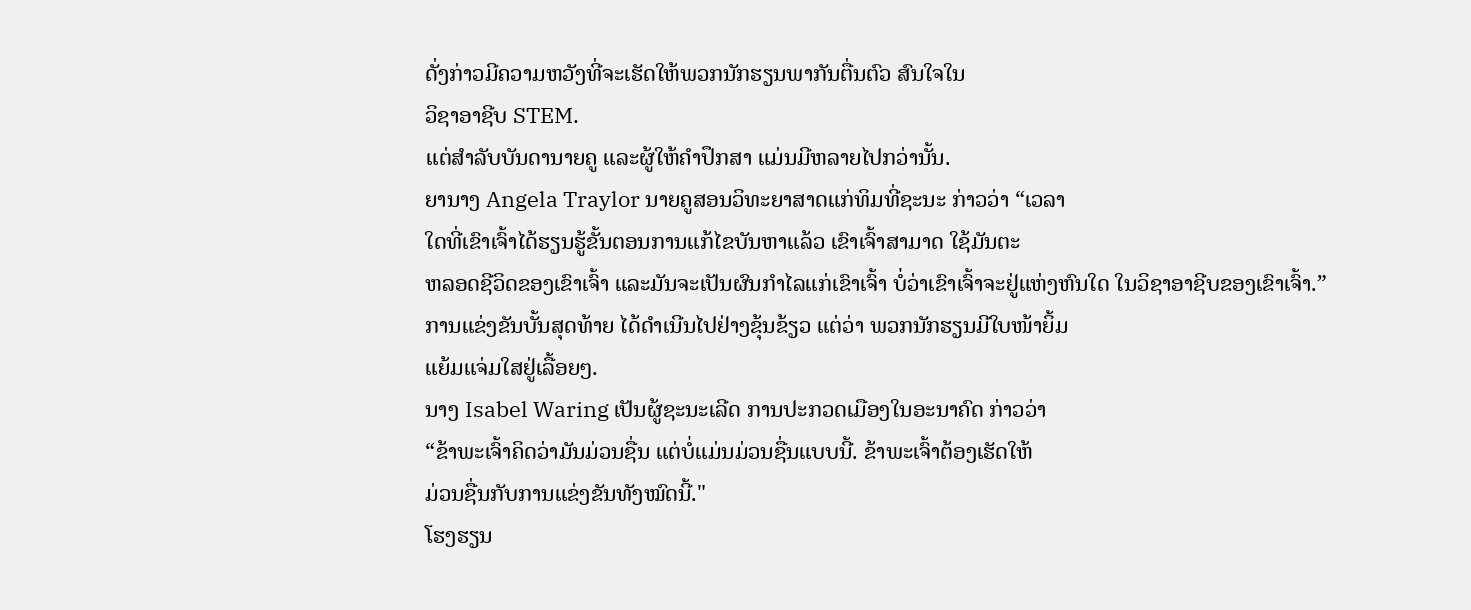ດັ່ງກ່າວມີຄວາມຫວັງທີ່ຈະເຮັດໃຫ້ພວກນັກຮຽນພາກັນຕື່ນຕົວ ສົນໃຈໃນ
ວິຊາອາຊີບ STEM.
ແຕ່ສຳລັບບັນດານາຍຄູ ແລະຜູ້ໃຫ້ຄຳປຶກສາ ແມ່ນມີຫລາຍໄປກວ່ານັ້ນ.
ຍານາງ Angela Traylor ນາຍຄູສອນວິທະຍາສາດແກ່ທິມທີ່ຊະນະ ກ່າວວ່າ “ເວລາ
ໃດທີ່ເຂົາເຈົ້າໄດ້ຮຽນຮູ້ຂັ້ນຕອນການແກ້ໄຂບັນຫາແລ້ວ ເຂົາເຈົ້າສາມາດ ໃຊ້ມັນຕະ
ຫລອດຊີວິດຂອງເຂົາເຈົ້າ ແລະມັນຈະເປັນຜົນກຳໄລແກ່ເຂົາເຈົ້າ ບໍ່ວ່າເຂົາເຈົ້າຈະຢູ່ແຫ່ງຫົນໃດ ໃນວິຊາອາຊີບຂອງເຂົາເຈົ້າ.”
ການແຂ່ງຂັນບັ້ນສຸດທ້າຍ ໄດ້ດຳເນີນໄປຢ່າງຂຸ້ນຂ້ຽວ ແຕ່ວ່າ ພວກນັກຮຽນມີໃບໜ້າຍິ້ມ
ແຍ້ມແຈ່ມໃສຢູ່ເລື້ອຍໆ.
ນາງ Isabel Waring ເປັນຜູ້ຊະນະເລີດ ການປະກວດເມືອງໃນອະນາຄົດ ກ່າວວ່າ
“ຂ້າພະເຈົ້າຄິດວ່າມັນມ່ວນຊື່ນ ແຕ່ບໍ່ແມ່ນມ່ວນຊື່ນແບບນີ້. ຂ້າພະເຈົ້າຕ້ອງເຮັດໃຫ້
ມ່ວນຊື່ນກັບການແຂ່ງຂັນທັງໝົດນີ້."
ໂຮງຮຽນ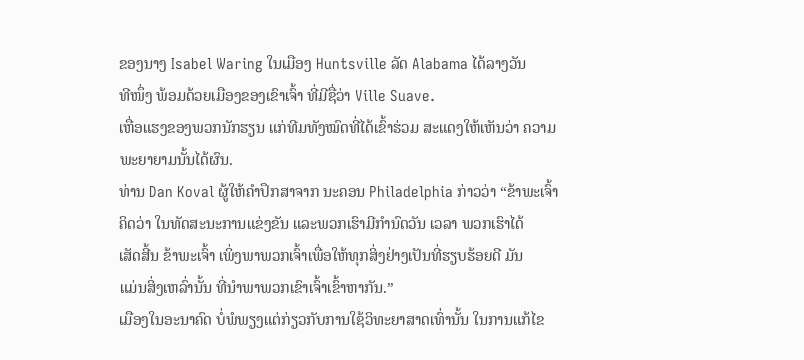ຂອງນາງ Isabel Waring ໃນເມືອງ Huntsville ລັດ Alabama ໄດ້ລາງວັນ
ທີໜຶ່ງ ພ້ອມດ້ວຍເມືອງຂອງເຂົາເຈົ້າ ທີ່ມີຊື່ວ່າ Ville Suave.
ເຫື່ອແຮງຂອງພວກນັກຮຽນ ແກ່ທີມທັງໝົດທີ່ໄດ້ເຂົ້າຮ່ວມ ສະແດງໃຫ້ເຫັນວ່າ ຄວາມ
ພະຍາຍາມນັ້ນໄດ້ຜົນ.
ທ່ານ Dan Koval ຜູ້ໃຫ້ຄຳປຶກສາຈາກ ນະຄອນ Philadelphia ກ່າວວ່າ “ຂ້າພະເຈົ້າ
ຄິດວ່າ ໃນທັດສະນະການແຂ່ງຂັນ ແລະພວກເຮົາມີກຳນົດວັນ ເວລາ ພວກເຮົາໄດ້
ເສັດສີ້ນ ຂ້າພະເຈົ້າ ເພິ່ງພາພວກເຈົ້າເພື່ອໃຫ້ທຸກສິ່ງຢ່າງເປັນທີ່ຮຽບຮ້ອຍດີ ມັນ
ແມ່ນສິ່ງເຫລົ່ານັ້ນ ທີ່ນຳພາພວກເຂົາເຈົ້າເຂົ້າຫາກັນ.”
ເມືອງໃນອະນາຄົດ ບໍ່ພໍພຽງແຕ່ກ່ຽວກັບການໃຊ້ວິທະຍາສາດເທົ່ານັ້ນ ໃນການແກ້ໄຂ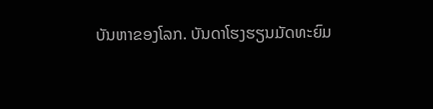ບັນຫາຂອງໂລກ. ບັນດາໂຮງຮຽນມັດທະຍົມ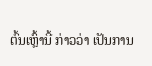ຕົ້ນເຫຼົ້ານີ້ ກ່າວວ່າ ເປັນການ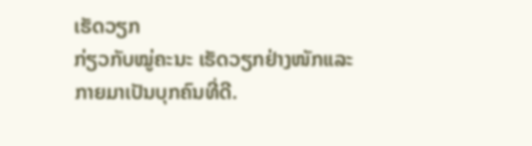ເຮັດວຽກ
ກ່ຽວກັບໝູ່ຄະນະ ເຮັດວຽກຢ່າງໜັກແລະກາຍມາເປັນບຸກຄົນທີ່ດີ.